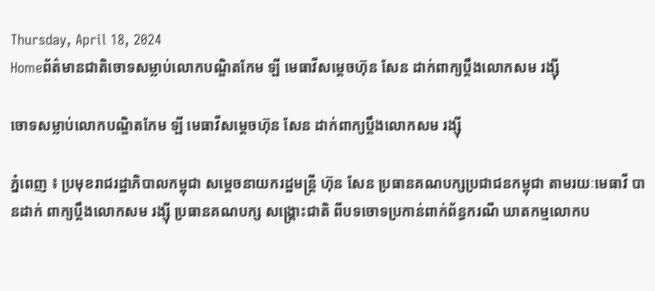Thursday, April 18, 2024
Homeព័ត៌មានជាតិចោទសម្លាប់លោកបណ្ឌិតកែម ឡី មេធាវីសម្តេចហ៊ុន សែន ដាក់ពាក្យប្តឹងលោកសម រង្សុី

ចោទសម្លាប់លោកបណ្ឌិតកែម ឡី មេធាវីសម្តេចហ៊ុន សែន ដាក់ពាក្យប្តឹងលោកសម រង្សុី

ភ្នំពេញ ៖ ប្រមុខរាជរដ្ឋាភិបាលកម្ពុជា សម្តេចនាយករដ្ឋមន្ត្រី ហ៊ុន សែន ប្រធានគណបក្សប្រជាជនកម្ពុជា តាមរយៈមេធាវី បានដាក់ ពាក្យប្តឹងលោកសម រង្ស៊ី ប្រធានគណបក្ស សង្គ្រោះជាតិ ពីបទចោទប្រកាន់ពាក់ព័ន្ធករណី ឃាតកម្មលោកប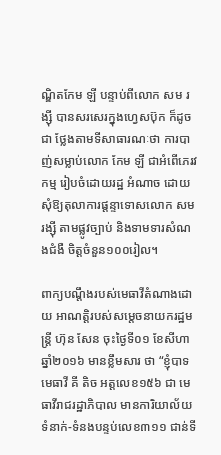ណ្ឌិតកែម ឡី បន្ទាប់ពីលោក សម រង្ស៊ី បានសរសេរក្នុងហ្វេសប៊ុក ក៏ដូចជា ថ្លែងតាមទីសាធារណៈថា ការបាញ់សម្លាប់លោក កែម ឡី ជាអំពើភេរវកម្ម រៀបចំដោយរដ្ឋ អំណាច ដោយសុំឱ្យតុលាការផ្តន្ទាទោសលោក សម រង្ស៊ី តាមផ្លូវច្បាប់ និងទាមទារសំណងជំងឺ ចិត្តចំនួន១០០រៀល។

ពាក្យបណ្តឹងរបស់មេធាវីតំណាងដោយ អាណត្តិរបស់សម្តេចនាយករដ្ឋមន្ត្រី ហ៊ុន សែន ចុះថ្ងៃទី០១ ខែសីហា ឆ្នាំ២០១៦ មានខ្លឹមសារ ថា “ខ្ញុំបាទមេធាវី គី តិច អត្តលេខ១៥៦ ជា មេធាវីរាជរដ្ឋាភិបាល មានការិយាល័យទំនាក់-ទំនងបន្ទប់លេខ៣១១ ជាន់ទី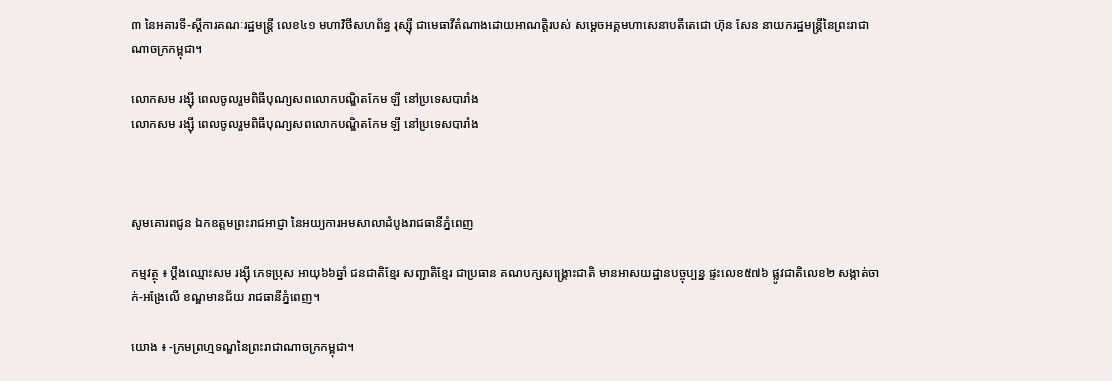៣ នៃអគារទី-ស្តីការគណៈរដ្ឋមន្ត្រី លេខ៤១ មហាវិថីសហព័ន្ធ រុស្ស៊ី ជាមេធាវីតំណាងដោយអាណត្តិរបស់ សម្តេចអគ្គមហាសេនាបតីតេជោ ហ៊ុន សែន នាយករដ្ឋមន្ត្រីនៃព្រះរាជាណាចក្រកម្ពុជា។

លោកសម រង្សុី ពេលចូលរួមពិធីបុណ្យសពលោកបណ្ឌិតកែម ឡី នៅប្រទេសបារាំង
លោកសម រង្សុី ពេលចូលរួមពិធីបុណ្យសពលោកបណ្ឌិតកែម ឡី នៅប្រទេសបារាំង



សូមគោរពជូន ឯកឧត្តមព្រះរាជអាជ្ញា នៃអយ្យការអមសាលាដំបូងរាជធានីភ្នំពេញ

កម្មវត្ថុ ៖ ប្តឹងឈ្មោះសម រង្ស៊ី ភេទប្រុស អាយុ៦៦ឆ្នាំ ជនជាតិខ្មែរ សញ្ជាតិខ្មែរ ជាប្រធាន គណបក្សសង្គ្រោះជាតិ មានអាសយដ្ឋានបច្ចុប្បន្ន ផ្ទះលេខ៥៧៦ ផ្លូវជាតិលេខ២ សង្កាត់ចាក់-អង្រែលើ ខណ្ឌមានជ័យ រាជធានីភ្នំពេញ។

យោង ៖ -ក្រមព្រហ្មទណ្ឌនៃព្រះរាជាណាចក្រកម្ពុជា។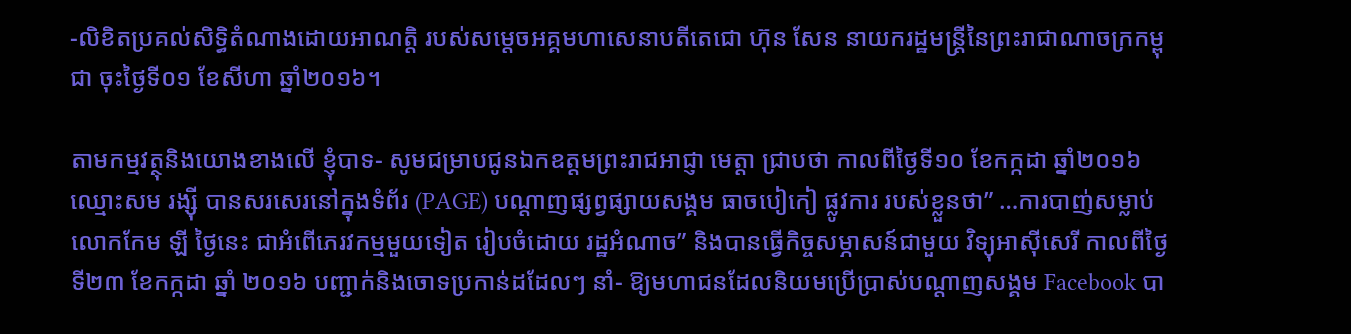-លិខិតប្រគល់សិទ្ធិតំណាងដោយអាណត្តិ របស់សម្តេចអគ្គមហាសេនាបតីតេជោ ហ៊ុន សែន នាយករដ្ឋមន្ត្រីនៃព្រះរាជាណាចក្រកម្ពុជា ចុះថ្ងៃទី០១ ខែសីហា ឆ្នាំ២០១៦។

តាមកម្មវត្ថុនិងយោងខាងលើ ខ្ញុំបាទ- សូមជម្រាបជូនឯកឧត្តមព្រះរាជអាជ្ញា មេត្តា ជ្រាបថា កាលពីថ្ងៃទី១០ ខែកក្កដា ឆ្នាំ២០១៦ ឈ្មោះសម រង្ស៊ី បានសរសេរនៅក្នុងទំព័រ (PAGE) បណ្តាញផ្សព្វផ្សាយសង្គម ធាចបៀកៀ ផ្លូវការ របស់ខ្លួនថា” …ការបាញ់សម្លាប់លោកកែម ឡី ថ្ងៃនេះ ជាអំពើភេរវកម្មមួយទៀត រៀបចំដោយ រដ្ឋអំណាច” និងបានធ្វើកិច្ចសម្ភាសន៍ជាមួយ វិទ្យុអាស៊ីសេរី កាលពីថ្ងៃទី២៣ ខែកក្កដា ឆ្នាំ ២០១៦ បញ្ជាក់និងចោទប្រកាន់ដដែលៗ នាំ- ឱ្យមហាជនដែលនិយមប្រើប្រាស់បណ្តាញសង្គម Facebook បា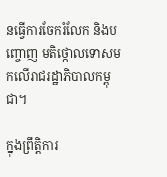នធ្វើការចែករំលែក និងបញ្ចោញ មតិថ្កោលទោសមកលើរាជរដ្ឋាភិបាលកម្ពុជា។

ក្នុងព្រឹត្តិការ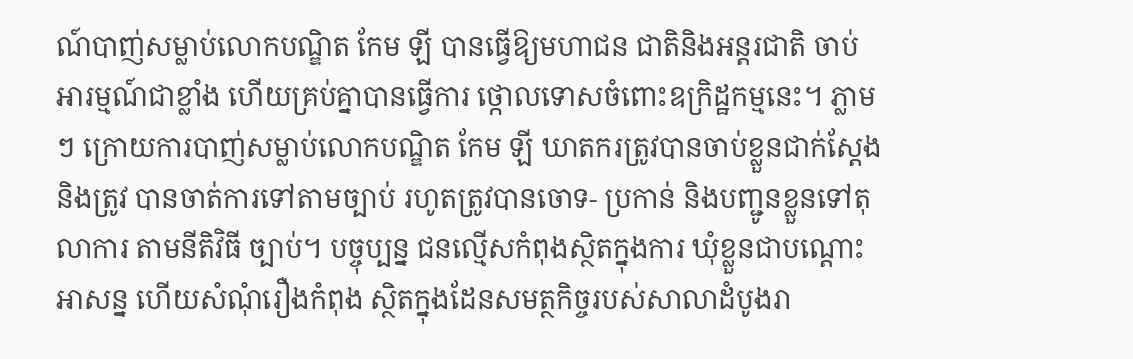ណ៍បាញ់សម្លាប់លោកបណ្ឌិត កែម ឡី បានធ្វើឱ្យមហាជន ជាតិនិងអន្តរជាតិ ចាប់អារម្មណ៍ជាខ្លាំង ហើយគ្រប់គ្នាបានធ្វើការ ថ្កោលទោសចំពោះឧក្រិដ្ឋកម្មនេះ។ ភ្លាមៗ ក្រោយការបាញ់សម្លាប់លោកបណ្ឌិត កែម ឡី ឃាតករត្រូវបានចាប់ខ្លួនជាក់ស្តែង និងត្រូវ បានចាត់ការទៅតាមច្បាប់ រហូតត្រូវបានចោទ- ប្រកាន់ និងបញ្ជូនខ្លួនទៅតុលាការ តាមនីតិវិធី ច្បាប់។ បច្ចុប្បន្ន ជនល្មើសកំពុងស្ថិតក្នុងការ ឃុំខ្លួនជាបណ្តោះអាសន្ន ហើយសំណុំរឿងកំពុង ស្ថិតក្នុងដែនសមត្ថកិច្ចរបស់សាលាដំបូងរា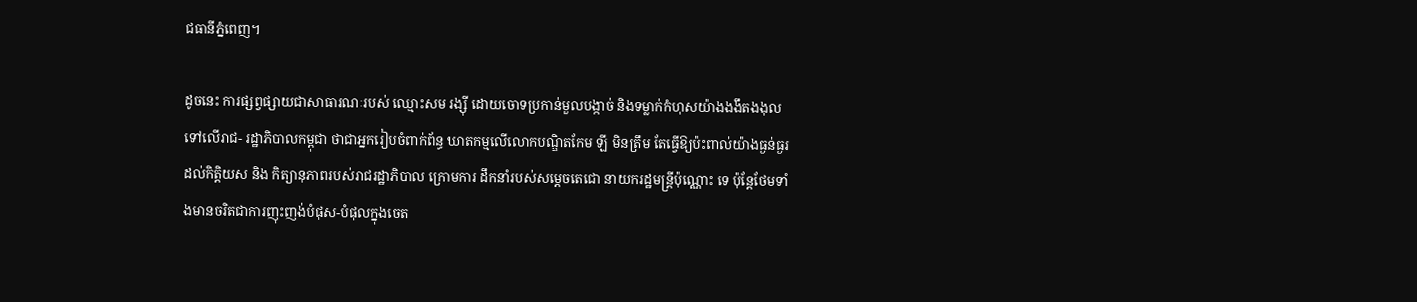ជធានីភ្នំពេញ។

ដូចនេះ ការផ្សព្វផ្សាយជាសាធារណៈរបស់ ឈ្មោះសម រង្ស៊ី ដោយចោទប្រកាន់មួលបង្កាច់ និងទម្លាក់កំហុសយ៉ាងងងឹតងងុលទៅលើរាជ- រដ្ឋាភិបាលកម្ពុជា ថាជាអ្នករៀបចំពាក់ព័ន្ធ ឃាតកម្មលើលោកបណ្ឌិតកែម ឡី មិនត្រឹម តែធ្វើឱ្យប៉ះពាល់យ៉ាងធ្ងន់ធ្ងរដល់កិត្តិយស និង កិត្យានុភាពរបស់រាជរដ្ឋាភិបាល ក្រោមការ ដឹកនាំរបស់សម្តេចតេជោ នាយករដ្ឋមន្ត្រីប៉ុណ្ណោះ ទេ ប៉ុន្តែថែមទាំងមានចរិតជាការញុះញង់បំផុស-បំផុលក្នុងចេត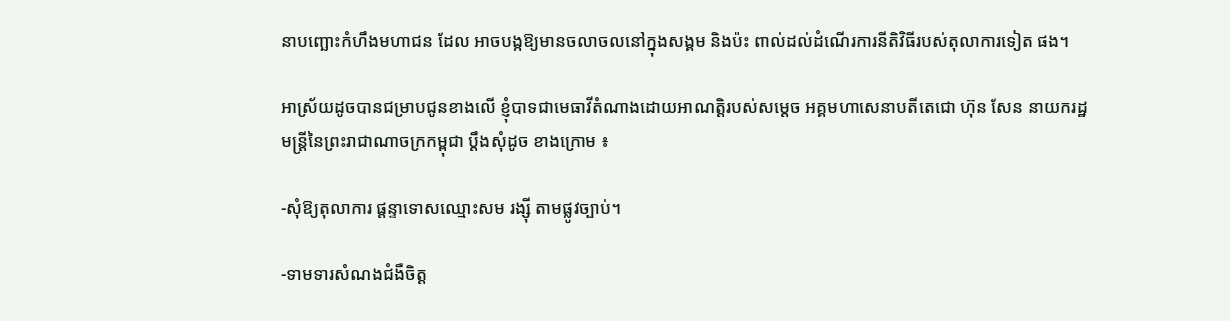នាបញ្ឆោះកំហឹងមហាជន ដែល អាចបង្កឱ្យមានចលាចលនៅក្នុងសង្គម និងប៉ះ ពាល់ដល់ដំណើរការនីតិវិធីរបស់តុលាការទៀត ផង។

អាស្រ័យដូចបានជម្រាបជូនខាងលើ ខ្ញុំបាទជាមេធាវីតំណាងដោយអាណត្តិរបស់សម្តេច អគ្គមហាសេនាបតីតេជោ ហ៊ុន សែន នាយករដ្ឋមន្ត្រីនៃព្រះរាជាណាចក្រកម្ពុជា ប្តឹងសុំដូច ខាងក្រោម ៖

-សុំឱ្យតុលាការ ផ្តន្ទាទោសឈ្មោះសម រង្ស៊ី តាមផ្លូវច្បាប់។

-ទាមទារសំណងជំងឺចិត្ត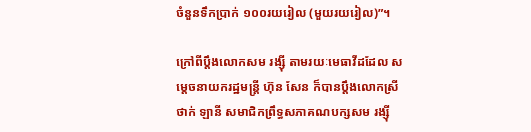ចំនួនទឹកប្រាក់ ១០០រយរៀល (មួយរយរៀល)”។

ក្រៅពីប្តឹងលោកសម រង្ស៊ី តាមរយៈមេធាវីដដែល សម្តេចនាយករដ្ឋមន្ត្រី ហ៊ុន សែន ក៏បានប្តឹងលោកស្រីថាក់ ឡានី សមាជិកព្រឹទ្ធសភាគណបក្សសម រង្ស៊ី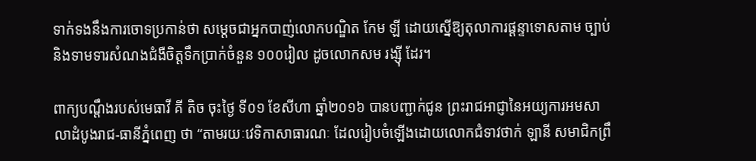ទាក់ទងនឹងការចោទប្រកាន់ថា សម្តេចជាអ្នកបាញ់លោកបណ្ឌិត កែម ឡី ដោយស្នើឱ្យតុលាការផ្តន្ទាទោសតាម ច្បាប់ និងទាមទារសំណងជំងឺចិត្តទឹកប្រាក់ចំនួន ១០០រៀល ដូចលោកសម រង្ស៊ី ដែរ។

ពាក្យបណ្តឹងរបស់មេធាវី គី តិច ចុះថ្ងៃ ទី០១ ខែសីហា ឆ្នាំ២០១៦ បានបញ្ជាក់ជូន ព្រះរាជអាជ្ញានៃអយ្យការអមសាលាដំបូងរាជ-ធានីភ្នំពេញ ថា “តាមរយៈវេទិកាសាធារណៈ ដែលរៀបចំឡើងដោយលោកជំទាវថាក់ ឡានី សមាជិកព្រឹ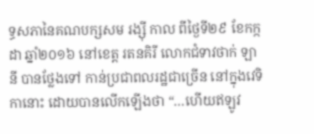ទ្ធសភានៃគណបក្សសម រង្ស៊ី កាល ពីថ្ងៃទី២៩ ខែកក្កដា ឆ្នាំ២០១៦ នៅខេត្ត រតនគិរី លោកជំទាវថាក់ ឡានី បានថ្លែងទៅ កាន់ប្រជាពលរដ្ឋជាច្រើន នៅក្នុងវេទិកានោះ ដោយបានលើកឡើងថា “…ហើយឥឡូវ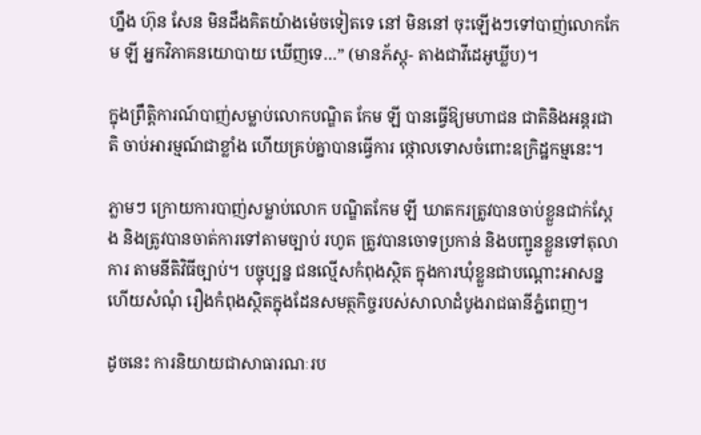ហ្នឹង ហ៊ុន សែន មិនដឹងគិតយ៉ាងម៉េចទៀតទេ នៅ មិននៅ ចុះឡើងៗទៅបាញ់លោកកែម ឡី អ្នកវិភាគនយោបាយ ឃើញទេ…” (មានភ័ស្តុ- តាងជាវីដេអូឃ្លីប)។

ក្នុងព្រឹត្តិការណ៍បាញ់សម្លាប់លោកបណ្ឌិត កែម ឡី បានធ្វើឱ្យមហាជន ជាតិនិងអន្តរជាតិ ចាប់អារម្មណ៍ជាខ្លាំង ហើយគ្រប់គ្នាបានធ្វើការ ថ្កោលទោសចំពោះឧក្រិដ្ឋកម្មនេះ។

ភ្លាមៗ ក្រោយការបាញ់សម្លាប់លោក បណ្ឌិតកែម ឡី ឃាតករត្រូវបានចាប់ខ្លួនជាក់ស្តែង និងត្រូវបានចាត់ការទៅតាមច្បាប់ រហូត ត្រូវបានចោទប្រកាន់ និងបញ្ជូនខ្លួនទៅតុលាការ តាមនីតិវិធីច្បាប់។ បច្ចុប្បន្ន ជនល្មើសកំពុងស្ថិត ក្នុងការឃុំខ្លួនជាបណ្តោះអាសន្ន ហើយសំណុំ រឿងកំពុងស្ថិតក្នុងដែនសមត្ថកិច្ចរបស់សាលាដំបូងរាជធានីភ្នំពេញ។

ដូចនេះ ការនិយាយជាសាធារណៈរប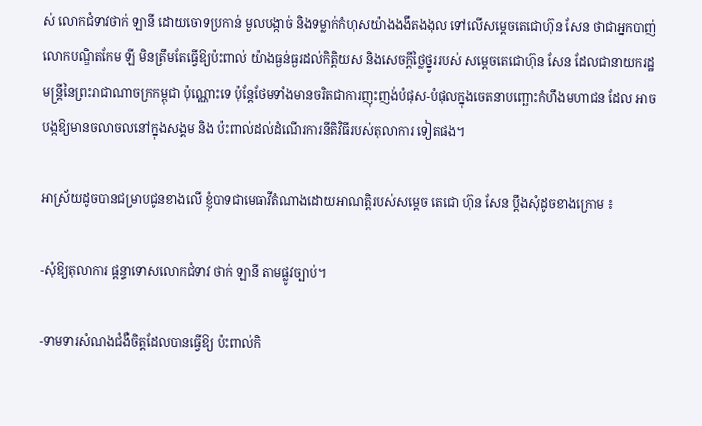ស់ លោកជំទាវថាក់ ឡានី ដោយចោទប្រកាន់ មួលបង្កាច់ និងទម្លាក់កំហុសយ៉ាងងងឹតងងុល ទៅលើសម្តេចតេជោហ៊ុន សែន ថាជាអ្នកបាញ់ លោកបណ្ឌិតកែម ឡី មិនត្រឹមតែធ្វើឱ្យប៉ះពាល់ យ៉ាងធ្ងន់ធ្ងរដល់កិត្តិយស និងសេចក្តីថ្លៃថ្នូររបស់ សម្តេចតេជោហ៊ុន សែន ដែលជានាយករដ្ឋមន្ត្រីនៃព្រះរាជាណាចក្រកម្ពុជា ប៉ុណ្ណោះទេ ប៉ុន្តែថែមទាំងមានចរិតជាការញុះញង់បំផុស-បំផុលក្នុងចេតនាបញ្ឆោះកំហឹងមហាជន ដែល អាចបង្កឱ្យមានចលាចលនៅក្នុងសង្គម និង ប៉ះពាល់ដល់ដំណើរការនីតិវិធីរបស់តុលាការ ទៀតផង។

អាស្រ័យដូចបានជម្រាបជូនខាងលើ ខ្ញុំបាទជាមេធាវីតំណាងដោយអាណត្តិរបស់សម្តេច តេជោ ហ៊ុន សែន ប្តឹងសុំដូចខាងក្រោម ៖

-សុំឱ្យតុលាការ ផ្តន្ទាទោសលោកជំទាវ ថាក់ ឡានី តាមផ្លូវច្បាប់។

-ទាមទារសំណងជំងឺចិត្តដែលបានធ្វើឱ្យ ប៉ះពាល់កិ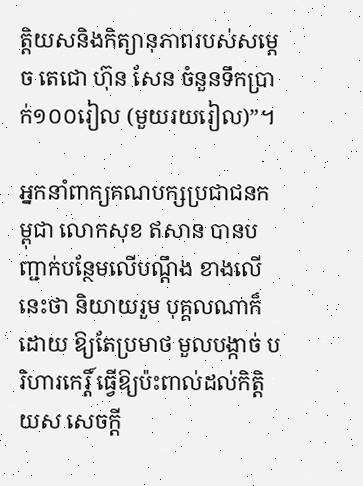ត្តិយសនិងកិត្យានុភាពរបស់សម្តេច តេជោ ហ៊ុន សែន ចំនួនទឹកប្រាក់១០០រៀល (មួយរយរៀល)”។

អ្នកនាំពាក្យគណបក្សប្រជាជនកម្ពុជា លោកសុខ ឥសាន បានបញ្ជាក់បន្ថែមលើបណ្តឹង ខាងលើនេះថា និយាយរួម បុគ្គលណាក៏ដោយ ឱ្យតែប្រមាថ មួលបង្កាច់ បរិហារកេរ្តិ៍ ធ្វើឱ្យប៉ះពាល់ដល់កិត្តិយស សេចក្តី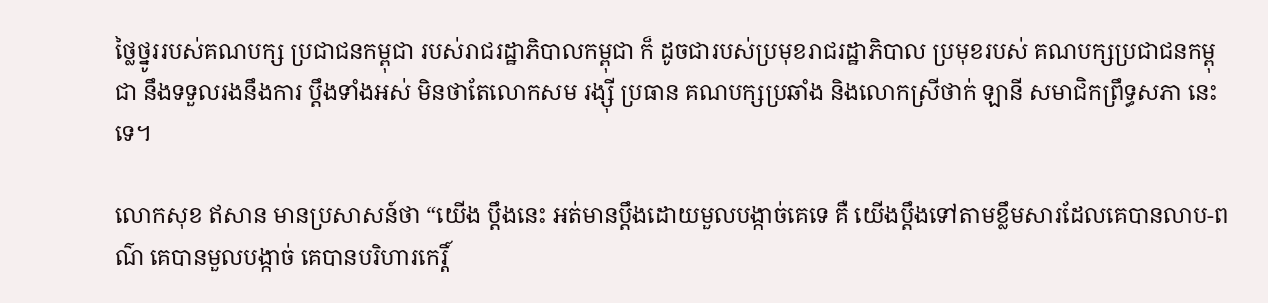ថ្លៃថ្នូររបស់គណបក្ស ប្រជាជនកម្ពុជា របស់រាជរដ្ឋាភិបាលកម្ពុជា ក៏ ដូចជារបស់ប្រមុខរាជរដ្ឋាភិបាល ប្រមុខរបស់ គណបក្សប្រជាជនកម្ពុជា នឹងទទួលរងនឹងការ ប្តឹងទាំងអស់ មិនថាតែលោកសម រង្ស៊ី ប្រធាន គណបក្សប្រឆាំង និងលោកស្រីថាក់ ឡានី សមាជិកព្រឹទ្ធសភា នេះទេ។

លោកសុខ ឥសាន មានប្រសាសន៍ថា “យើង ប្តឹងនេះ អត់មានប្តឹងដោយមួលបង្កាច់គេទេ គឺ យើងប្តឹងទៅតាមខ្លឹមសារដែលគេបានលាប-ពណ៌ គេបានមួលបង្កាច់ គេបានបរិហារកេរ្តិ៍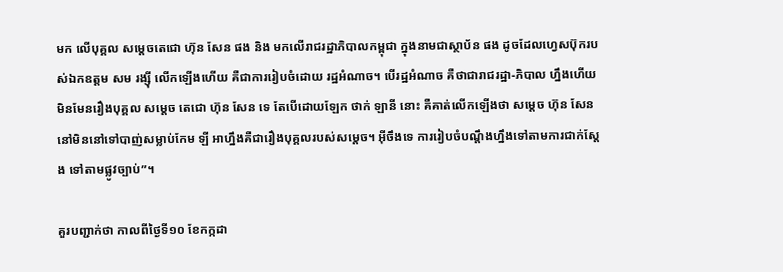មក លើបុគ្គល សម្តេចតេជោ ហ៊ុន សែន ផង និង មកលើរាជរដ្ឋាភិបាលកម្ពុជា ក្នុងនាមជាស្ថាប័ន ផង ដូចដែលហ្វេសប៊ុករបស់ឯកឧត្តម សម រង្ស៊ី លើកឡើងហើយ គឺជាការរៀបចំដោយ រដ្ឋអំណាច។ បើរដ្ឋអំណាច គឺថាជារាជរដ្ឋា-ភិបាល ហ្នឹងហើយ មិនមែនរឿងបុគ្គល សម្តេច តេជោ ហ៊ុន សែន ទេ តែបើដោយឡែក ថាក់ ឡានី នោះ គឺគាត់លើកឡើងថា សម្តេច ហ៊ុន សែន នៅមិននៅទៅបាញ់សម្លាប់កែម ឡី អាហ្នឹងគឺជារឿងបុគ្គលរបស់សម្តេច។ អ៊ីចឹងទេ ការរៀបចំបណ្តឹងហ្នឹងទៅតាមការជាក់ស្តែង ទៅតាមផ្លូវច្បាប់”។

គួរបញ្ជាក់ថា កាលពីថ្ងៃទី១០ ខែកក្កដា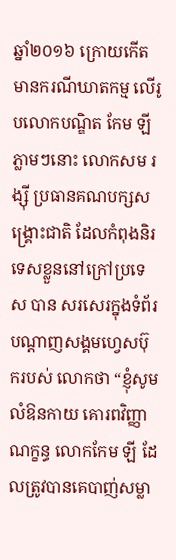ឆ្នាំ២០១៦ ក្រោយកើតមានករណីឃាតកម្ម លើរូបលោកបណ្ឌិត កែម ឡី ភ្លាមៗនោះ លោកសម រង្ស៊ី ប្រធានគណបក្សសង្គ្រោះជាតិ ដែលកំពុងនិរទេសខ្លួននៅក្រៅប្រទេស បាន សរសេរក្នុងទំព័របណ្តាញសង្គមហ្វេសប៊ុករបស់ លោកថា “ខ្ញុំសូមលំឱនកាយ គោរពវិញ្ញាណក្ខន្ធ លោកកែម ឡី ដែលត្រូវបានគេបាញ់សម្លា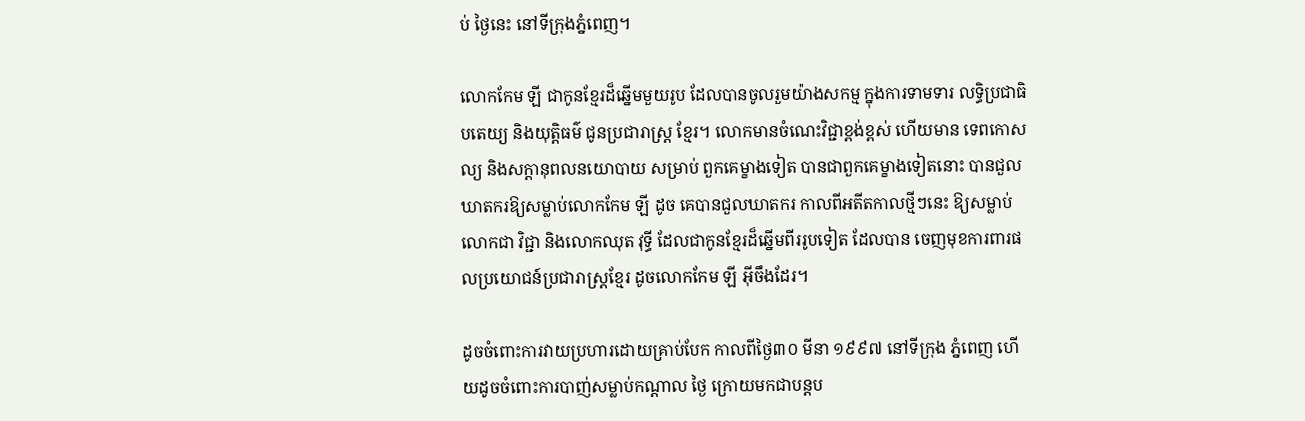ប់ ថ្ងៃនេះ នៅទីក្រុងភ្នំពេញ។

លោកកែម ឡី ជាកូនខ្មែរដ៏ឆ្នើមមួយរូប ដែលបានចូលរួមយ៉ាងសកម្ម ក្នុងការទាមទារ លទ្ធិប្រជាធិបតេយ្យ និងយុត្តិធម៌ ជូនប្រជារាស្ត្រ ខ្មែរ។ លោកមានចំណេះវិជ្ជាខ្ពង់ខ្ពស់ ហើយមាន ទេពកោសល្យ និងសក្តានុពលនយោបាយ សម្រាប់ ពួកគេម្ខាងទៀត បានជាពួកគេម្ខាងទៀតនោះ បានជួលឃាតករឱ្យសម្លាប់លោកកែម ឡី ដូច គេបានជួលឃាតករ កាលពីអតីតកាលថ្មីៗនេះ ឱ្យសម្លាប់លោកជា វិជ្ជា និងលោកឈុត វុទ្ធី ដែលជាកូនខ្មែរដ៏ឆ្នើមពីររូបទៀត ដែលបាន ចេញមុខការពារផលប្រយោជន៍ប្រជារាស្ត្រខ្មែរ ដូចលោកកែម ឡី អ៊ីចឹងដែរ។

ដូចចំពោះការវាយប្រហារដោយគ្រាប់បែក កាលពីថ្ងៃ៣០ មីនា ១៩៩៧ នៅទីក្រុង ភ្នំពេញ ហើយដូចចំពោះការបាញ់សម្លាប់កណ្តាល ថ្ងៃ ក្រោយមកជាបន្តប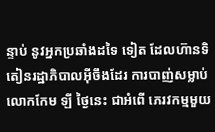ន្ទាប់ នូវអ្នកប្រឆាំងដទៃ ទៀត ដែលហ៊ានទិតៀនរដ្ឋាភិបាលអ៊ីចឹងដែរ ការបាញ់សម្លាប់លោកកែម ឡី ថ្ងៃនេះ ជាអំពើ ភេរវកម្មមួយ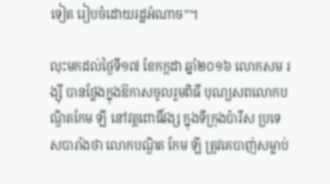ទៀត រៀបចំដោយរដ្ឋអំណាច”។

លុះមកដល់ថ្ងៃទី១៧ ខែកក្កដា ឆ្នាំ២០១៦ លោកសម រង្ស៊ី បានថ្លែងក្នុងឱកាសចូលរួមពិធី បុណ្យសពលោកបណ្ឌិតកែម ឡី នៅវត្តពោធិ៍វង្ស ក្នុងទីក្រុងប៉ារីស ប្រទេសបារាំងថា លោកបណ្ឌិត កែម ឡី ត្រូវគេបាញ់សម្លាប់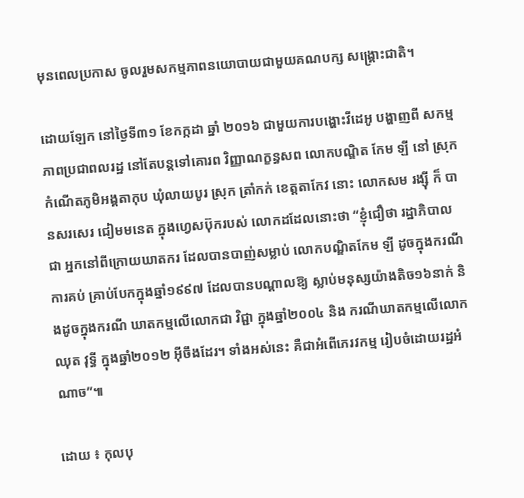មុនពេលប្រកាស ចូលរួមសកម្មភាពនយោបាយជាមួយគណបក្ស សង្គ្រោះជាតិ។

ដោយឡែក នៅថ្ងៃទី៣១ ខែកក្កដា ឆ្នាំ ២០១៦ ជាមួយការបង្ហោះវីដេអូ បង្ហាញពី សកម្មភាពប្រជាពលរដ្ឋ នៅតែបន្តទៅគោរព វិញ្ញាណក្ខន្ធសព លោកបណ្ឌិត កែម ឡី នៅ ស្រុកកំណើតភូមិអង្គតាកុប ឃុំលាយបូរ ស្រុក ត្រាំកក់ ខេត្តតាកែវ នោះ លោកសម រង្ស៊ី ក៏ បានសរសេរ ជៀមមនេត ក្នុងហ្វេសប៊ុករបស់ លោកដដែលនោះថា “ខ្ញុំជឿថា រដ្ឋាភិបាល ជា អ្នកនៅពីក្រោយឃាតករ ដែលបានបាញ់សម្លាប់ លោកបណ្ឌិតកែម ឡី ដូចក្នុងករណីការគប់ គ្រាប់បែកក្នុងឆ្នាំ១៩៩៧ ដែលបានបណ្តាលឱ្យ ស្លាប់មនុស្សយ៉ាងតិច១៦នាក់ និងដូចក្នុងករណី ឃាតកម្មលើលោកជា វិជ្ជា ក្នុងឆ្នាំ២០០៤ និង ករណីឃាតកម្មលើលោកឈុត វុទ្ធី ក្នុងឆ្នាំ២០១២ អ៊ីចឹងដែរ។ ទាំងអស់នេះ គឺជាអំពើភេរវកម្ម រៀបចំដោយរដ្ឋអំណាច”៕

ដោយ ៖ កុលបុ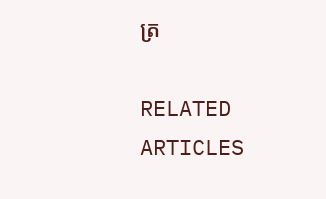ត្រ

RELATED ARTICLES